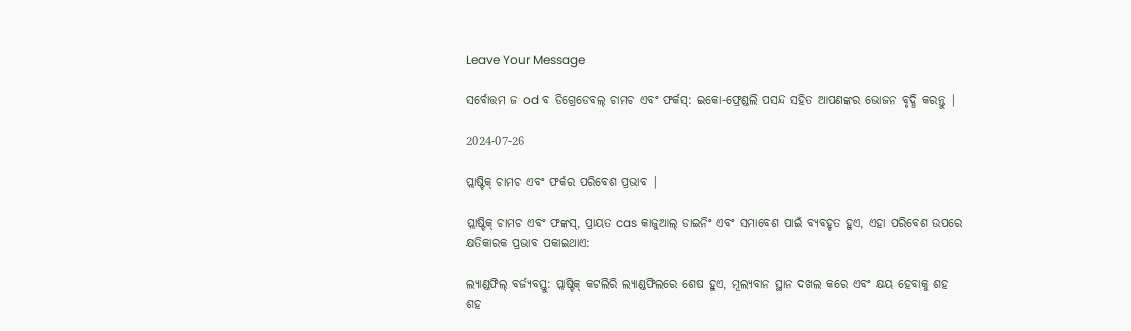Leave Your Message

ସର୍ବୋତ୍ତମ ଜ od ବ ଡିଗ୍ରେଡେବଲ୍ ଚାମଚ ଏବଂ ଫର୍କସ୍: ଇକୋ-ଫ୍ରେଣ୍ଡଲି ପସନ୍ଦ ସହିତ ଆପଣଙ୍କର ଭୋଜନ ବୃଦ୍ଧି କରନ୍ତୁ |

2024-07-26

ପ୍ଲାଷ୍ଟିକ୍ ଚାମଚ ଏବଂ ଫର୍କର ପରିବେଶ ପ୍ରଭାବ |

ପ୍ଲାଷ୍ଟିକ୍ ଚାମଚ ଏବଂ ଫଙ୍କସ୍, ପ୍ରାୟତ cas କାଜୁଆଲ୍ ଡାଇନିଂ ଏବଂ ସମାବେଶ ପାଇଁ ବ୍ୟବହୃତ ହୁଏ, ଏହା ପରିବେଶ ଉପରେ କ୍ଷତିକାରକ ପ୍ରଭାବ ପକାଇଥାଏ:

ଲ୍ୟାଣ୍ଡଫିଲ୍ ବର୍ଜ୍ୟବସ୍ତୁ: ପ୍ଲାଷ୍ଟିକ୍ କଟଲିରି ଲ୍ୟାଣ୍ଡଫିଲରେ ଶେଷ ହୁଏ, ମୂଲ୍ୟବାନ ସ୍ଥାନ ଦଖଲ କରେ ଏବଂ କ୍ଷୟ ହେବାକୁ ଶହ ଶହ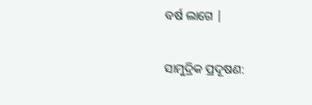ବର୍ଷ ଲାଗେ |

ସାମୁଦ୍ରିକ ପ୍ରଦୂଷଣ: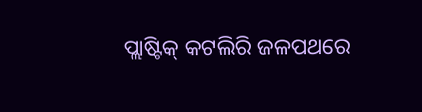ପ୍ଲାଷ୍ଟିକ୍ କଟଲିରି ଜଳପଥରେ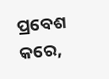ପ୍ରବେଶ କରେ,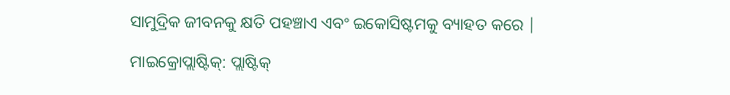ସାମୁଦ୍ରିକ ଜୀବନକୁ କ୍ଷତି ପହଞ୍ଚାଏ ଏବଂ ଇକୋସିଷ୍ଟମକୁ ବ୍ୟାହତ କରେ |

ମାଇକ୍ରୋପ୍ଲାଷ୍ଟିକ୍: ପ୍ଲାଷ୍ଟିକ୍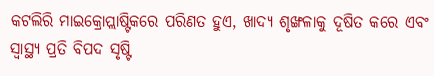କଟଲିରି ମାଇକ୍ରୋପ୍ଲାଷ୍ଟିକରେ ପରିଣତ ହୁଏ, ଖାଦ୍ୟ ଶୃଙ୍ଖଳାକୁ ଦୂଷିତ କରେ ଏବଂ ସ୍ୱାସ୍ଥ୍ୟ ପ୍ରତି ବିପଦ ସୃଷ୍ଟି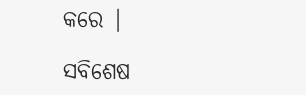କରେ |

ସବିଶେଷ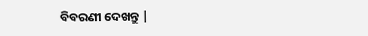ବିବରଣୀ ଦେଖନ୍ତୁ |